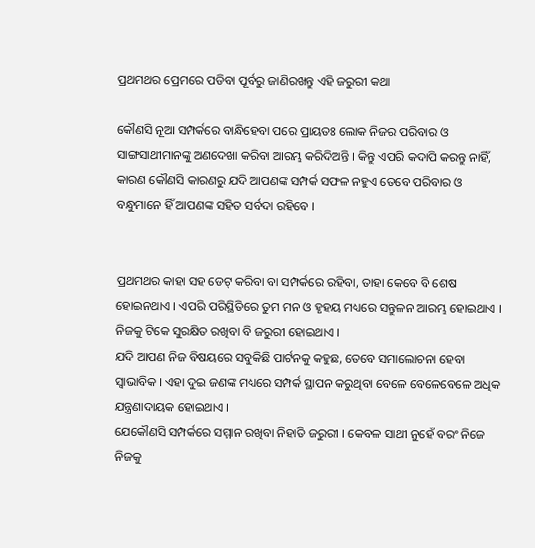ପ୍ରଥମଥର ପ୍ରେମରେ ପଡିବା ପୂର୍ବରୁ ଜାଣିରଖନ୍ତୁ ଏହି ଜରୁରୀ କଥା

କୌଣସି ନୂଆ ସମ୍ପର୍କରେ ବାନ୍ଧିହେବା ପରେ ପ୍ରାୟତଃ ଲୋକ ନିଜର ପରିବାର ଓ ସାଙ୍ଗସାଥୀମାନଙ୍କୁ ଅଣଦେଖା କରିବା ଆରମ୍ଭ କରିଦିଅନ୍ତି । କିନ୍ତୁ ଏପରି କଦାପି କରନ୍ତୁ ନାହିଁ, କାରଣ କୌଣସି କାରଣରୁ ଯଦି ଆପଣଙ୍କ ସମ୍ପର୍କ ସଫଳ ନହୁଏ ତେବେ ପରିବାର ଓ ବନ୍ଧୁମାନେ ହିଁ ଆପଣଙ୍କ ସହିତ ସର୍ବଦା ରହିବେ ।


ପ୍ରଥମଥର କାହା ସହ ଡେଟ୍ କରିବା ବା ସମ୍ପର୍କରେ ରହିବା, ତାହା କେବେ ବି ଶେଷ ହୋଇନଥାଏ । ଏପରି ପରିସ୍ଥିତିରେ ତୁମ ମନ ଓ ହୃହୟ ମଧ୍ୟରେ ସନ୍ତୁଳନ ଆରମ୍ଭ ହୋଇଥାଏ । ନିଜକୁ ଟିକେ ସୁରକ୍ଷିତ ରଖିବା ବି ଜରୁରୀ ହୋଇଥାଏ ।
ଯଦି ଆପଣ ନିଜ ବିଷୟରେ ସବୁକିଛି ପାର୍ଟନକୁ କହୁଛ, ତେବେ ସମାଲୋଚନା ହେବା ସ୍ୱାଭାବିକ । ଏହା ଦୁଇ ଜଣଙ୍କ ମଧ୍ୟରେ ସମ୍ପର୍କ ସ୍ଥାପନ କରୁଥିବା ବେଳେ ବେଳେବେଳେ ଅଧିକ ଯନ୍ତ୍ରଣାଦାୟକ ହୋଇଥାଏ ।
ଯେକୌଣସି ସମ୍ପର୍କରେ ସମ୍ମାନ ରଖିବା ନିହାତି ଜରୁରୀ । କେବଳ ସାଥୀ ନୁହେଁ ବରଂ ନିଜେ ନିଜକୁ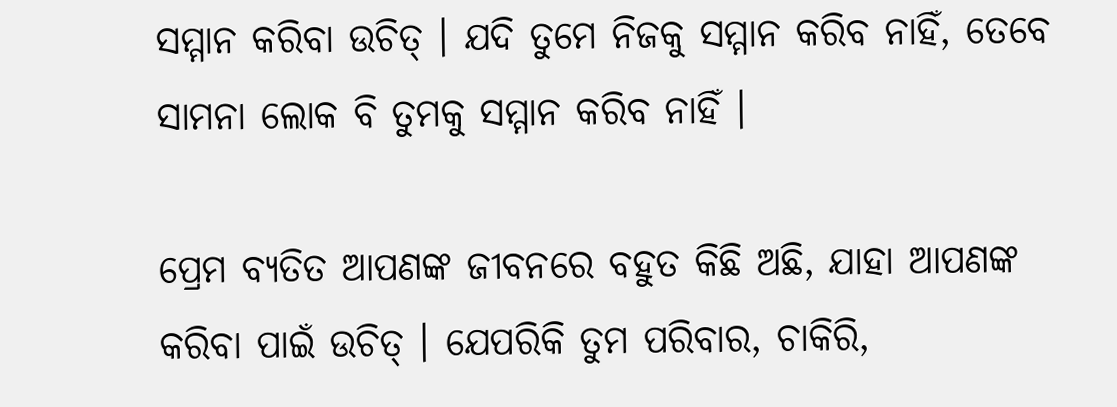ସମ୍ମାନ କରିବା ଉଚିତ୍ । ଯଦି ତୁମେ ନିଜକୁ ସମ୍ମାନ କରିବ ନାହିଁ, ତେବେ ସାମନା ଲୋକ ବି ତୁମକୁ ସମ୍ମାନ କରିବ ନାହିଁ ।

ପ୍ରେମ ବ୍ୟତିତ ଆପଣଙ୍କ ଜୀବନରେ ବହୁତ କିଛି ଅଛି, ଯାହା ଆପଣଙ୍କ କରିବା ପାଇଁ ଉଚିତ୍ । ଯେପରିକି ତୁମ ପରିବାର, ଚାକିରି,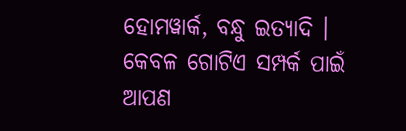ହୋମୱାର୍କ, ବନ୍ଧୁ ଇତ୍ୟାଦି । କେବଳ ଗୋଟିଏ ସମ୍ପର୍କ ପାଇଁ ଆପଣ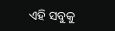ଏହି ସବୁକୁ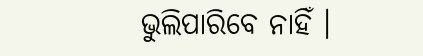ଭୁଲିପାରିବେ ନାହିଁ ।